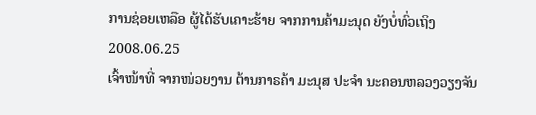ການຊ່ອຍເຫລືອ ຜູ້ໄດ້ຮັບເຄາະຮ້າຍ ຈາກການຄ້າມະນຸດ ຍັງບໍ່ທົ່ວເຖິງ
2008.06.25
ເຈົ້າໜ້າທີ່ ຈາກໜ່ວຍງານ ຕ້ານກາຣຄ້າ ມະນຸສ ປະຈຳ ນະຄອນຫລວງວຽງຈັນ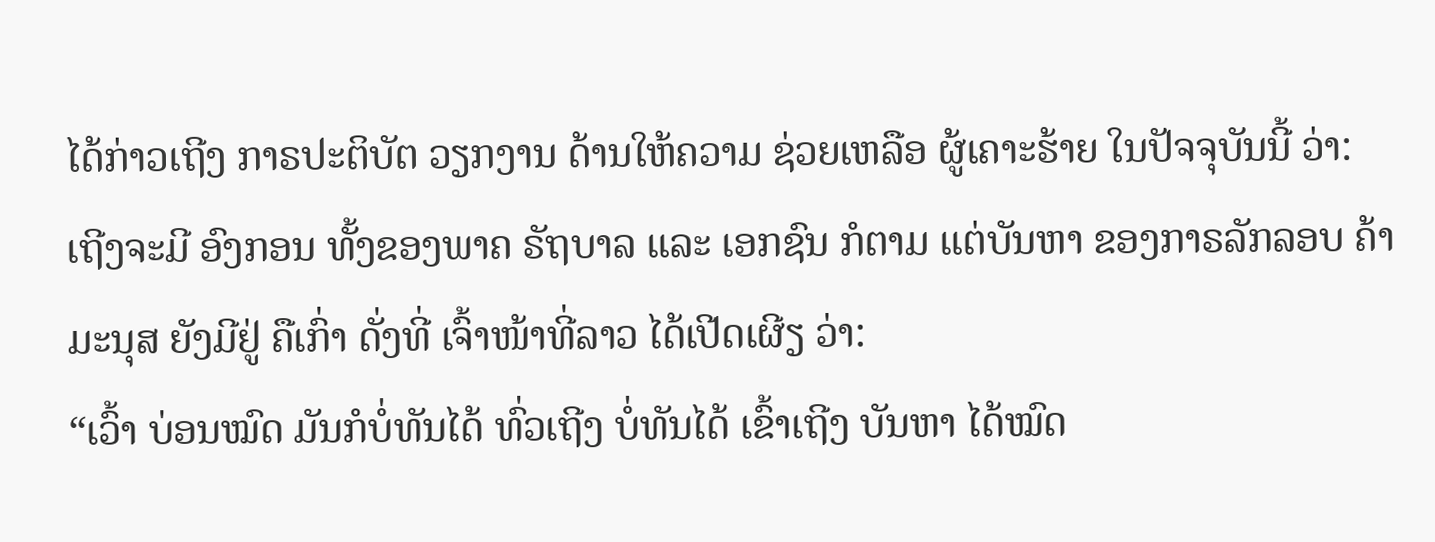ໄດ້ກ່າວເຖີງ ກາຣປະຕິບັຕ ວຽກງານ ດ້ານໃຫ້ຄວາມ ຊ່ວຍເຫລືອ ຜູ້ເຄາະຮ້າຍ ໃນປັຈຈຸບັນນີ້ ວ່າ: ເຖີງຈະມີ ອົງກອນ ທັ້ງຂອງພາຄ ຣັຖບາລ ແລະ ເອກຊົນ ກໍຕາມ ແຕ່ບັນຫາ ຂອງກາຣລັກລອບ ຄ້າມະນຸສ ຍັງມີຢູ່ ຄືເກົ່າ ດັ່ງທີ່ ເຈົ້າໜ້າທີ່ລາວ ໄດ້ເປີດເຜີຽ ວ່າ:
“ເວົ້າ ບ່ອນໝົດ ມັນກໍບໍ່ທັນໄດ້ ທົ່ວເຖີງ ບໍ່ທັນໄດ້ ເຂົ້າເຖີງ ບັນຫາ ໄດ້ໝົດ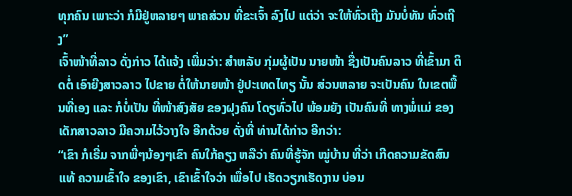ທຸກຄົນ ເພາະວ່າ ກໍມີຢູ່ຫລາຍໆ ພາຄສ່ວນ ທີ່ຂະເຈົ້າ ລົງໄປ ແຕ່ວ່າ ຈະໃຫ້ທົ່ວເຖີງ ມັນບໍ່ທັນ ທົ່ວເຖີງ”
ເຈົ້າໜ້າທີ່ລາວ ດັ່ງກ່າວ ໄດ້ແຈ້ງ ເພີ່ມວ່າ: ສຳຫລັບ ກຸ່ມຜູ້ເປັນ ນາຍໜ້າ ຊື່ງເປັນຄົນລາວ ທີ່ເຂົ້າມາ ຕິດຕໍ່ ເອົາຍີງສາວລາວ ໄປຂາຍ ຕໍ່ໃຫ້ນາຍໜ້າ ຢູ່ປະເທດໄທຽ ນັ້ນ ສ່ວນຫລາຍ ຈະເປັນຄົນ ໃນເຂຕພື້ນທີ່ເອງ ແລະ ກໍບໍ່ເປັນ ທີ່ໜ້າສົງສັຍ ຂອງຝຸງຄົນ ໂດຽທົ່ວໄປ ພ້ອມຍັງ ເປັນຄົນທີ່ ທາງພໍ່ແມ່ ຂອງເດັກສາວລາວ ມີຄວາມໄວ້ວາງໃຈ ອີກດ້ວຍ ດັ່ງທີ່ ທ່ານໄດ້ກ່າວ ອີກວ່າ:
“ເຂົາ ກໍເຣີ່ມ ຈາກພີ່ໆນ້ອງໆເຂົາ ຄົນໃກ້ຄຽງ ຫລືວ່າ ຄົນທີ່ຮູ້ຈັກ ໝູ່ບ້ານ ທີ່ວ່າ ເກີດຄວາມຂັດສົນ ແທ້ ຄວາມເຂົ້າໃຈ ຂອງເຂົາ, ເຂົາເຂົ້າໃຈວ່າ ເພື່ອໄປ ເຮັດວຽກເຮັດງານ ບ່ອນ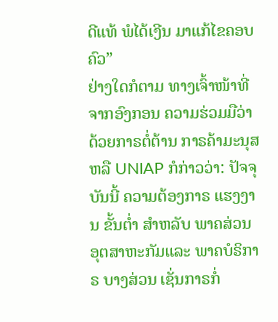ດີແທ້ ພໍໄດ້ເງີນ ມາແກ້ໄຂຄອບຄົວ”
ຢ່າງໃດກໍຕາມ ທາງເຈົ້າໜ້າທີ່ ຈາກອົງກອນ ຄວາມຮ່ວມມືວ່າ ດ້ວຍກາຣຕໍ່ຕ້ານ ກາຣຄ້າມະນຸສ ຫລື UNIAP ກໍກ່າວວ່າ: ປັຈຈຸບັນນີ້ ຄວາມຕ້ອງກາຣ ແຮງງານ ຂັ້ນຕໍ່າ ສຳຫລັບ ພາຄສ່ວນ ອຸຕສາຫະກັມແລະ ພາຄບໍຣິກາຣ ບາງສ່ວນ ເຊັ່ນກາຣກໍ່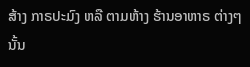ສ້າງ ກາຣປະມົງ ຫລື ຕາມຫ້າງ ຮ້ານອາຫາຣ ຕ່າງໆນັ້ນ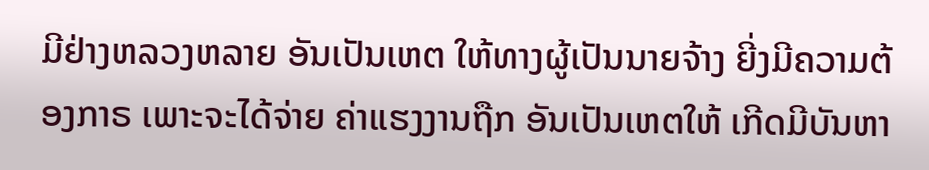ມີຢ່າງຫລວງຫລາຍ ອັນເປັນເຫຕ ໃຫ້ທາງຜູ້ເປັນນາຍຈ້າງ ຍີ່ງມີຄວາມຕ້ອງກາຣ ເພາະຈະໄດ້ຈ່າຍ ຄ່າແຮງງານຖືກ ອັນເປັນເຫຕໃຫ້ ເກີດມີບັນຫາ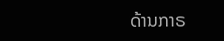ດ້ານກາຣ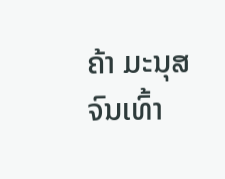ຄ້າ ມະນຸສ ຈົນເທົ້າ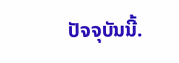ປັຈຈຸບັນນີ້.